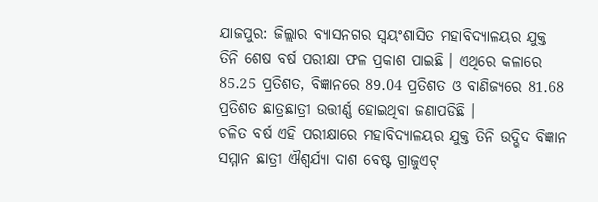ଯାଜପୁର: ଜିଲ୍ଲାର ବ୍ୟାସନଗର ସ୍ବୟଂଶାସିତ ମହାବିଦ୍ୟାଳୟର ଯୁକ୍ତ ତିନି ଶେଷ ବର୍ଷ ପରୀକ୍ଷା ଫଳ ପ୍ରକାଶ ପାଇଛି । ଏଥିରେ କଳାରେ 85.25 ପ୍ରତିଶତ, ବିଜ୍ଞାନରେ 89.04 ପ୍ରତିଶତ ଓ ବାଣିଜ୍ୟରେ 81.68 ପ୍ରତିଶତ ଛାତ୍ରଛାତ୍ରୀ ଉତ୍ତୀର୍ଣ୍ଣ ହୋଇଥିବା ଜଣାପଡିଛି ।
ଚଳିତ ବର୍ଷ ଏହି ପରୀକ୍ଷାରେ ମହାବିଦ୍ୟାଳୟର ଯୁକ୍ତ ତିନି ଉଦ୍ଭିଦ ବିଜ୍ଞାନ ସମ୍ମାନ ଛାତ୍ରୀ ଐଶ୍ବର୍ଯ୍ୟା ଦାଶ ବେଷ୍ଟ ଗ୍ରାଜୁଏଟ୍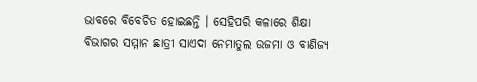ଭାବରେ ବିବେଚିତ ହୋଇଛନ୍ତି । ସେହିପରି କଳାରେ ଶିକ୍ଷା ବିଭାଗର ସମ୍ମାନ ଛାତ୍ରୀ ସାଏଦା ନେମାତୁଲ ଉଜମା ଓ ବାଣିଜ୍ୟ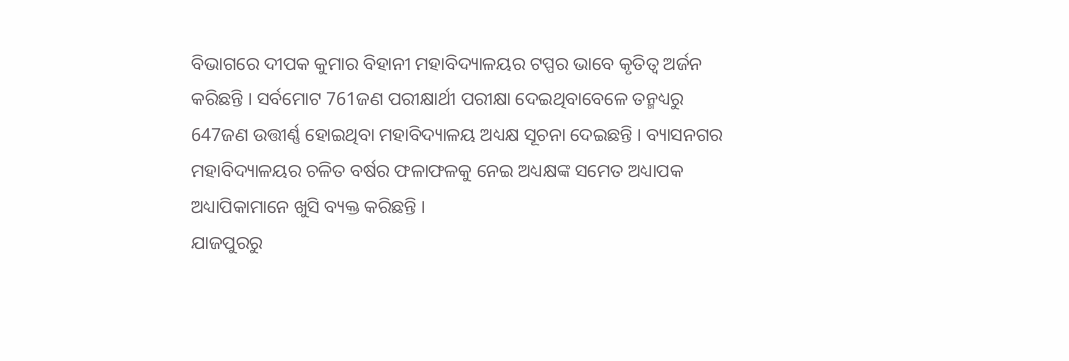ବିଭାଗରେ ଦୀପକ କୁମାର ବିହାନୀ ମହାବିଦ୍ୟାଳୟର ଟପ୍ପର ଭାବେ କୃତିତ୍ବ ଅର୍ଜନ କରିଛନ୍ତି । ସର୍ବମୋଟ 761ଜଣ ପରୀକ୍ଷାର୍ଥୀ ପରୀକ୍ଷା ଦେଇଥିବାବେଳେ ତନ୍ମଧ୍ୟରୁ 647ଜଣ ଉତ୍ତୀର୍ଣ୍ଣ ହୋଇଥିବା ମହାବିଦ୍ୟାଳୟ ଅଧ୍ୟକ୍ଷ ସୂଚନା ଦେଇଛନ୍ତି । ବ୍ୟାସନଗର ମହାବିଦ୍ୟାଳୟର ଚଳିତ ବର୍ଷର ଫଳାଫଳକୁ ନେଇ ଅଧ୍ୟକ୍ଷଙ୍କ ସମେତ ଅଧ୍ୟାପକ ଅଧ୍ୟାପିକାମାନେ ଖୁସି ବ୍ୟକ୍ତ କରିଛନ୍ତି ।
ଯାଜପୁରରୁ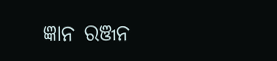ଜ୍ଞାନ ରଞ୍ଜନ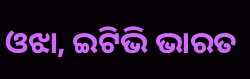ଓଝା, ଇଟିଭି ଭାରତ